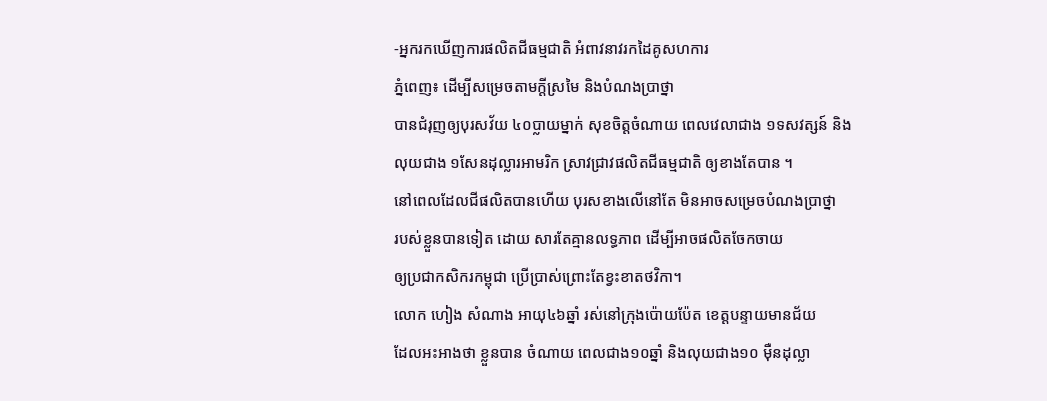-អ្នករកឃើញការផលិតជីធម្មជាតិ អំពាវនាវរកដៃគូសហការ
ភ្នំពេញ៖ ដើម្បីសម្រេចតាមក្តីស្រមៃ និងបំណងប្រាថ្នា
បានជំរុញឲ្យបុរសវ័យ ៤០ប្លាយម្នាក់ សុខចិត្តចំណាយ ពេលវេលាជាង ១ទសវត្សន៍ និង
លុយជាង ១សែនដុល្លារអាមរិក ស្រាវជ្រាវផលិតជីធម្មជាតិ ឲ្យខាងតែបាន ។
នៅពេលដែលជីផលិតបានហើយ បុរសខាងលើនៅតែ មិនអាចសម្រេចបំណងប្រាថ្នា
របស់ខ្លួនបានទៀត ដោយ សារតែគ្មានលទ្ធភាព ដើម្បីអាចផលិតចែកចាយ
ឲ្យប្រជាកសិករកម្ពុជា ប្រើប្រាស់ព្រោះតែខ្វះខាតថវិកា។
លោក ហៀង សំណាង អាយុ៤៦ឆ្នាំ រស់នៅក្រុងប៉ោយប៉ែត ខេត្តបន្ទាយមានជ័យ
ដែលអះអាងថា ខ្លួនបាន ចំណាយ ពេលជាង១០ឆ្នាំ និងលុយជាង១០ ម៉ឺនដុល្លា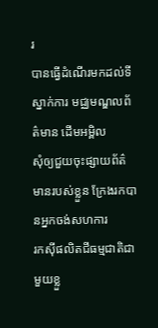រ
បានធ្វើដំណើរមកដល់ទីស្នាក់ការ មជ្ឈមណ្ឌលព័ត៌មាន ដើមអម្ពិល
សុំឲ្យជួយចុះផ្សាយព័ត៌មានរបស់ខ្លួន ក្រែងរកបានអ្នកចង់សហការ
រកស៊ីផលិតជីធម្មជាតិជាមួយខ្លួ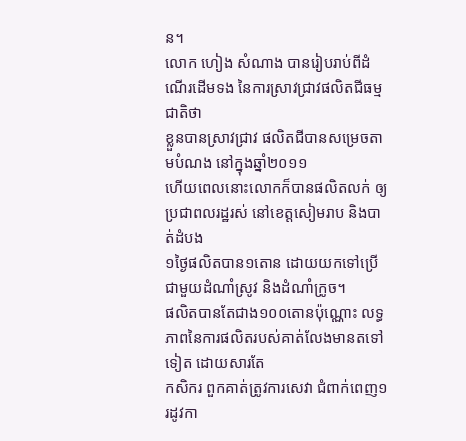ន។
លោក ហៀង សំណាង បានរៀបរាប់ពីដំណើរដើមទង នៃការស្រាវជា្រវផលិតជីធម្មជាតិថា
ខ្លួនបានស្រាវជ្រាវ ផលិតជីបានសម្រេចតាមបំណង នៅក្នុងឆ្នាំ២០១១
ហើយពេលនោះលោកក៏បានផលិតលក់ ឲ្យប្រជាពលរដ្ឋរស់ នៅខេត្តសៀមរាប និងបាត់ដំបង
១ថ្ងៃផលិតបាន១តោន ដោយយកទៅប្រើជាមួយដំណាំស្រូវ និងដំណាំក្រូច។
ផលិតបានតែជាង១០០តោនប៉ុណ្ណោះ លទ្ធភាពនៃការផលិតរបស់គាត់លែងមានតទៅទៀត ដោយសារតែ
កសិករ ពួកគាត់ត្រូវការសេវា ជំពាក់ពេញ១រដូវកា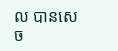ល បានសេច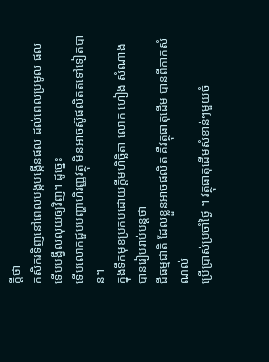ក្តីថា
កសិករទិញនៅពេលបង្កបង្កើនផល ដល់ពេលប្រមូល ផល ទើបបង្វឹលលុយឲ្យវិញ។ ដូច្នេះ
ទើបលោកជួបបញ្ហាហិរញ្ញវត្ថុ មិនអាចស៊ូផលិតតទៅទៀតបាន។
ក្នុងទឹកមុខប្រកបដោយក្តីមហិច្ឆិតា លោក ហៀង សំណាង បានរៀបរាប់បន្តថា
ជីធម្មជាតិ ដែលខ្លួនអាចផលិត គឺវត្ថុធាតុដើម បានពីកាកសំណល់
ប្រើប្រាស់ប្រចាំថ្ងៃ ។ វត្ថុធាតុដើមសំខាន់ៗមួយចំ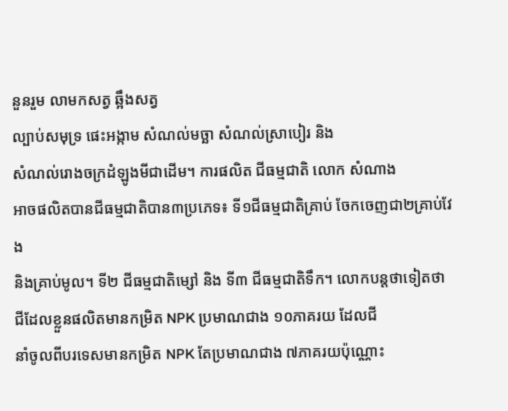នួនរួម លាមកសត្វ ឆ្អឹងសត្វ
ល្បាប់សមុទ្រ ផេះអង្កាម សំណល់មច្ឆា សំណល់ស្រាបៀរ និង
សំណល់រោងចក្រដំឡូងមីជាដើម។ ការផលិត ជីធម្មជាតិ លោក សំណាង
អាចផលិតបានជីធម្មជាតិបាន៣ប្រភេទ៖ ទី១ជីធម្មជាតិគ្រាប់ ចែកចេញជា២គ្រាប់វែង
និងគ្រាប់មូល។ ទី២ ជីធម្មជាតិម្សៅ និង ទី៣ ជីធម្មជាតិទឹក។ លោកបន្តថាទៀតថា
ជីដែលខ្លួនផលិតមានកម្រិត NPK ប្រមាណជាង ១០ភាគរយ ដែលជី
នាំចូលពីបរទេសមានកម្រិត NPK តែប្រមាណជាង ៧ភាគរយប៉ុណ្ណោះ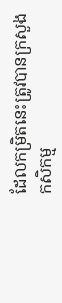ដែលកម្រិតនេះត្រូវបានក្រសួងកសិកម្ម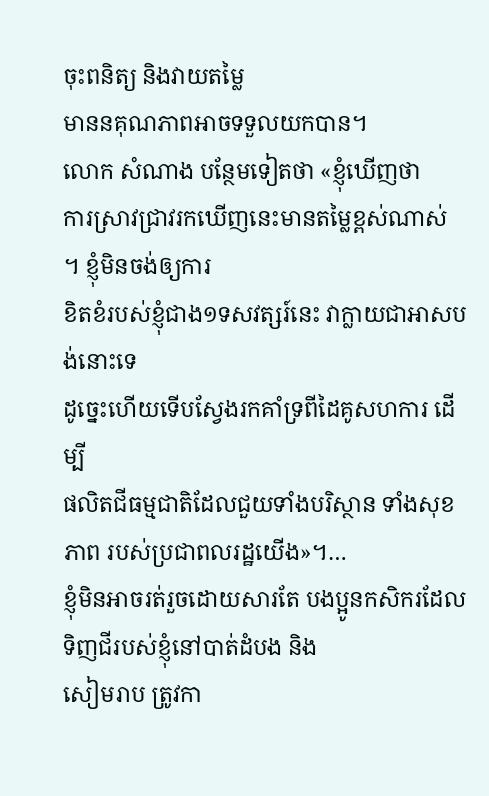ចុះពនិត្យ និងវាយតម្លៃ
មាននគុណភាពអាចទទួលយកបាន។
លោក សំណាង បន្ថែមទៀតថា «ខ្ញុំឃើញថា
ការស្រាវជ្រាវរកឃើញនេះមានតម្លៃខ្ពស់ណាស់ ។ ខ្ញុំមិនចង់ឲ្យការ
ខិតខំរបស់ខ្ញុំជាង១ទសវត្សរ៍នេះ វាក្លាយជាអាសបង់នោះទេ
ដូច្នេះហើយទើបស្វែងរកគាំទ្រពីដៃគូសហការ ដើម្បី
ផលិតជីធម្មជាតិដែលជួយទាំងបរិស្ថាន ទាំងសុខភាព របស់ប្រជាពលរដ្ឋយើង»។…
ខ្ញុំមិនអាចរត់រួចដោយសារតែ បងប្អូនកសិករដែលទិញជីរបស់ខ្ញុំនៅបាត់ដំបង និង
សៀមរាប ត្រូវកា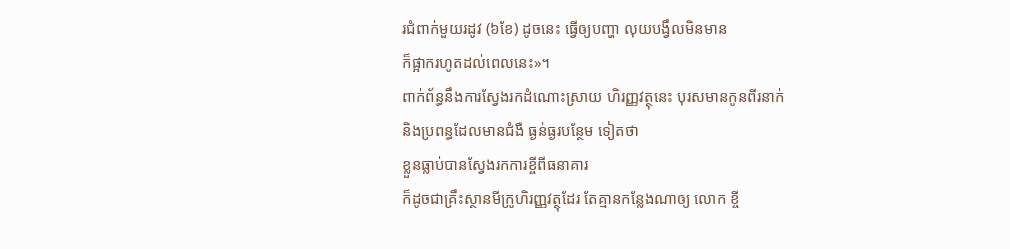រជំពាក់មួយរដូវ (៦ខែ) ដូចនេះ ធ្វើឲ្យបញ្ហា លុយបង្វឹលមិនមាន
ក៏ផ្អាករហូតដល់ពេលនេះ»។
ពាក់ព័ន្ធនឹងការស្វែងរកដំណោះស្រាយ ហិរញ្ញវត្ថុនេះ បុរសមានកូនពីរនាក់
និងប្រពន្ធដែលមានជំងឺ ធ្ងន់ធ្ងរបន្ថែម ទៀតថា
ខ្លួនធ្លាប់បានស្វែងរកការខ្ចីពីធនាគារ
ក៏ដូចជាគ្រឹះស្ថានមីក្រូហិរញ្ញវត្ថុដែរ តែគ្មានកន្លែងណាឲ្យ លោក ខ្ចី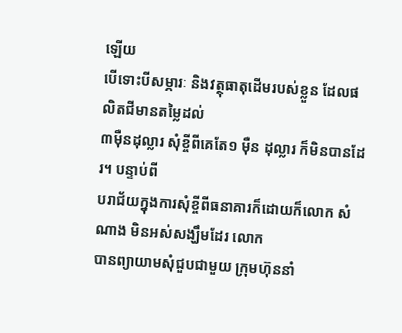ឡើយ
បើទោះបីសម្ភារៈ និងវត្ថុធាតុដើមរបស់ខ្លួន ដែលផលិតជីមានតម្លៃដល់
៣ម៉ឺនដុល្លារ សុំខ្ចីពីគេតែ១ ម៉ឺន ដុល្លារ ក៏មិនបានដែរ។ បន្ទាប់ពី
បរាជ័យក្នុងការសុំខ្ចីពីធនាគារក៏ដោយក៏លោក សំណាង មិនអស់សង្ឃឹមដែរ លោក
បានព្យាយាមសុំជួបជាមួយ ក្រុមហ៊ុននាំ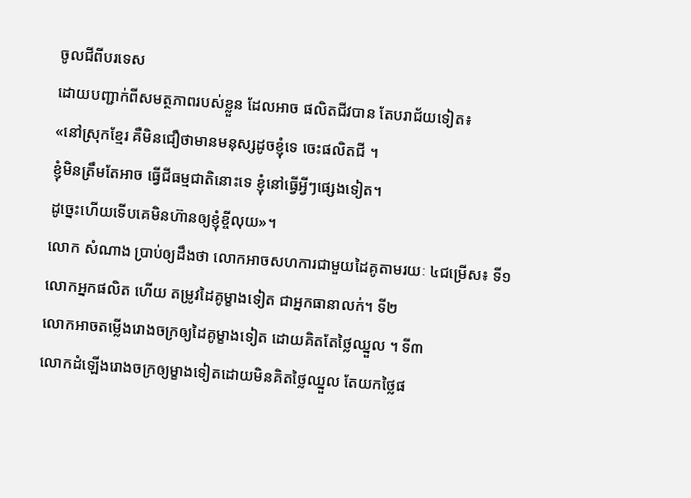ចូលជីពីបរទេស
ដោយបញ្ជាក់ពីសមត្ថភាពរបស់ខ្លួន ដែលអាច ផលិតជីវបាន តែបរាជ័យទៀត៖
«នៅស្រុកខ្មែរ គឺមិនជឿថាមានមនុស្សដូចខ្ញុំទេ ចេះផលិតជី ។
ខ្ញុំមិនត្រឹមតែអាច ធ្វើជីធម្មជាតិនោះទេ ខ្ញុំនៅធ្វើអ្វីៗផ្សេងទៀត។
ដូច្នេះហើយទើបគេមិនហ៊ានឲ្យខ្ញុំខ្ចីលុយ»។
លោក សំណាង ប្រាប់ឲ្យដឹងថា លោកអាចសហការជាមួយដៃគូតាមរយៈ ៤ជម្រើស៖ ទី១
លោកអ្នកផលិត ហើយ តម្រូវដៃគូម្ខាងទៀត ជាអ្នកធានាលក់។ ទី២
លោកអាចតម្លើងរោងចក្រឲ្យដៃគូម្ខាងទៀត ដោយគិតតែថ្លៃឈ្នួល ។ ទី៣
លោកដំឡើងរោងចក្រឲ្យម្ខាងទៀតដោយមិនគិតថ្លៃឈ្នួល តែយកថ្លៃផ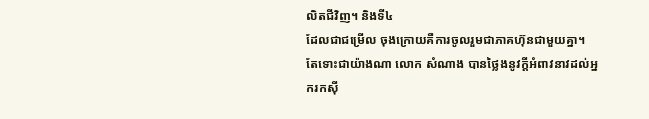លិតជីវិញ។ និងទី៤
ដែលជាជម្រើល ចុងក្រោយគឺការចូលរួមជាភាគហ៊ុនជាមួយគ្នា។
តែទោះជាយ៉ាងណា លោក សំណាង បានថ្លៃងនូវក្តីអំពាវនាវដល់អ្នករកស៊ី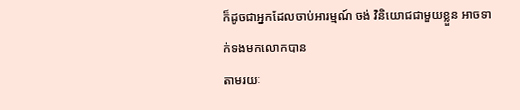ក៏ដូចជាអ្នកដែលចាប់អារម្មណ៍ ចង់ វិនិយោជជាមួយខ្លួន អាចទាក់ទងមកលោកបាន
តាមរយៈ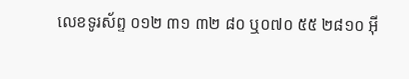លេខទូរស័ព្ទ ០១២ ៣១ ៣២ ៨០ ឬ០៧០ ៥៥ ២៨១០ អ៊ី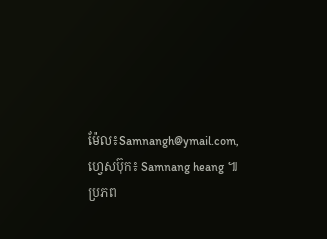ម៉ែល៖Samnangh@ymail.com, ហ្វេសប៊ុក៖ Samnang heang ៕
ប្រភព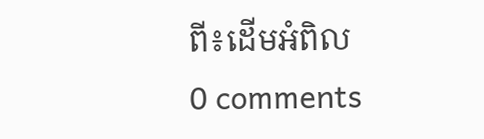ពី៖ដើមអំពិល
0 comments